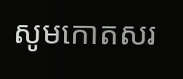សូមកោតសរ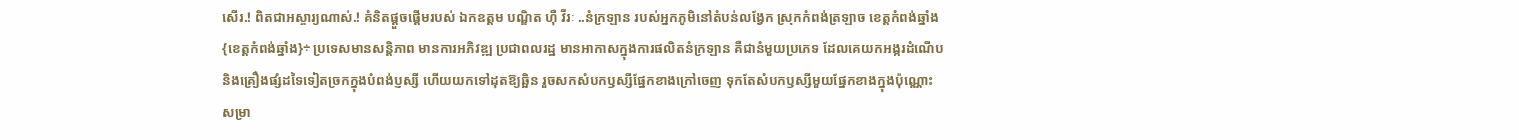សើរ.! ពិតជាអស្ចារ្យណាស់.! គំនិតផ្ដួចផ្ដើមរបស់ ឯកឧត្តម បណ្ឌិត ហុឺ វីរៈ ..នំក្រឡាន របស់អ្នកភូមិនៅតំបន់លង្វែក ស្រុកកំពង់ត្រឡាច ខេត្តកំពង់ឆ្នាំង
{ខេត្តកំពង់ឆ្នាំង}÷ ប្រទេសមានសន្តិភាព មានការអភិវឌ្ឍ ប្រជាពលរដ្ឋ មានអាកាសក្នុងការផលិតនំក្រឡាន គឺជានំមួយប្រភេទ ដែលគេយកអង្ករដំណើប និងគ្រឿងផ្សំដទៃទៀតច្រកក្នុងបំពង់ប្ញស្សី ហើយយកទៅដុតឱ្យឆ្អិន រួចសកសំបកឫស្សីផ្នែកខាងក្រៅចេញ ទុកតែសំបកឫស្សីមួយផ្នែកខាងក្នុងប៉ុណ្ណោះសម្រា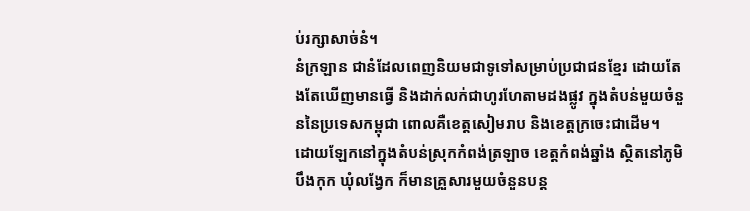ប់រក្សាសាច់នំ។
នំក្រឡាន ជានំដែលពេញនិយមជាទូទៅសម្រាប់ប្រជាជនខ្មែរ ដោយតែងតែឃើញមានធ្វើ និងដាក់លក់ជាហូរហែតាមដងផ្លូវ ក្នុងតំបន់មួយចំនួននៃប្រទេសកម្ពុជា ពោលគឺខេត្តសៀមរាប និងខេត្តក្រចេះជាដើម។
ដោយឡែកនៅក្នុងតំបន់ស្រុកកំពង់ត្រឡាច ខេត្តកំពង់ឆ្នាំង ស្ថិតនៅភូមិបឹងកុក ឃុំលង្វែក ក៏មានគ្រួសារមួយចំនួនបន្ត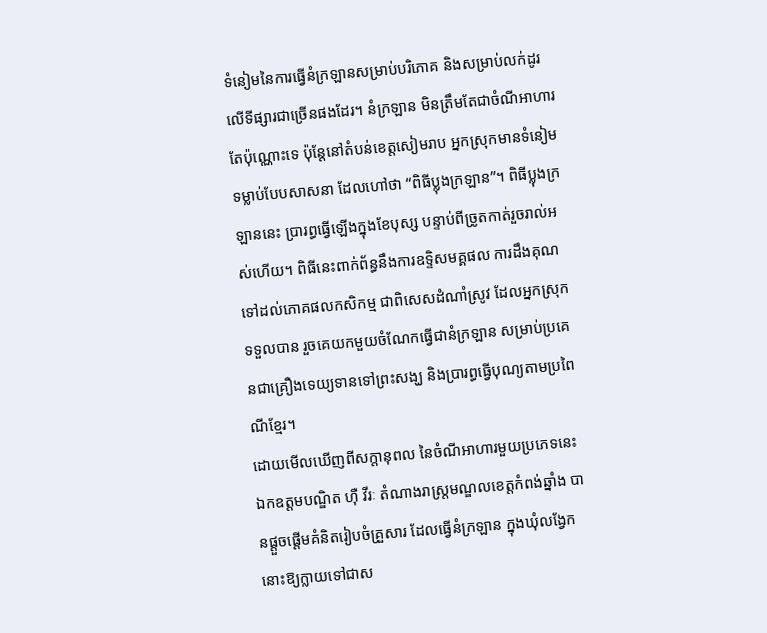ទំនៀមនៃការធ្វើនំក្រឡានសម្រាប់បរិភោគ និងសម្រាប់លក់ដូរលើទីផ្សារជាច្រើនផងដែរ។ នំក្រឡាន មិនត្រឹមតែជាចំណីអាហារតែប៉ុណ្ណោះទេ ប៉ុន្តែនៅតំបន់ខេត្តសៀមរាប អ្នកស្រុកមានទំនៀមទម្លាប់បែបសាសនា ដែលហៅថា “ពិធីប្លុងក្រឡាន”។ ពិធីប្លុងក្រឡាននេះ ប្រារព្ធធ្វើឡើងក្នុងខែបុស្ស បន្ទាប់ពីច្រូតកាត់រួចរាល់អស់ហើយ។ ពិធីនេះពាក់ព័ន្ធនឹងការឧទ្ទិសមគ្គផល ការដឹងគុណទៅដល់ភោគផលកសិកម្ម ជាពិសេសដំណាំស្រូវ ដែលអ្នកស្រុកទទួលបាន រួចគេយកមួយចំណែកធ្វើជានំក្រឡាន សម្រាប់ប្រគេនជាគ្រឿងទេយ្យទានទៅព្រះសង្ឃ និងប្រារព្ធធ្វើបុណ្យតាមប្រពៃណីខ្មែរ។
ដោយមើលឃើញពីសក្តានុពល នៃចំណីអាហារមួយប្រភេទនេះ ឯកឧត្តមបណ្ឌិត ហ៊ឺ វីរៈ តំណាងរាស្ត្រមណ្ឌលខេត្តកំពង់ឆ្នាំង បានផ្តួចផ្តើមគំនិតរៀបចំគ្រួសារ ដែលធ្វើនំក្រឡាន ក្នុងឃុំលង្វែកនោះឱ្យក្លាយទៅជាស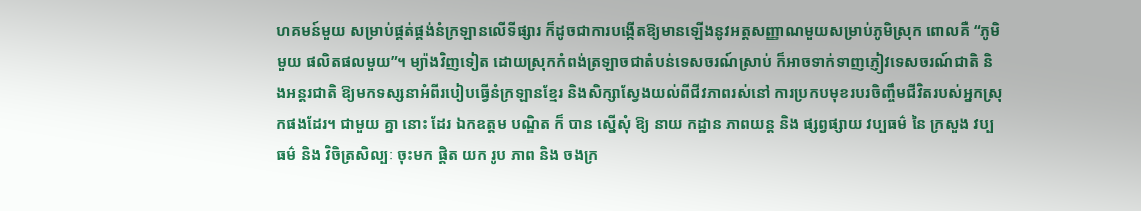ហគមន៍មួយ សម្រាប់ផ្គត់ផ្គង់នំក្រឡានលើទីផ្សារ ក៏ដូចជាការបង្កើតឱ្យមានឡើងនូវអត្តសញ្ញាណមួយសម្រាប់ភូមិស្រុក ពោលគឺ “ភូមិមួយ ផលិតផលមួយ”។ ម្យ៉ាងវិញទៀត ដោយស្រុកកំពង់ត្រឡាចជាតំបន់ទេសចរណ៍ស្រាប់ ក៏អាចទាក់ទាញភ្ញៀវទេសចរណ៍ជាតិ និងអន្តរជាតិ ឱ្យមកទស្សនាអំពីរបៀបធ្វើនំក្រឡានខ្មែរ និងសិក្សាស្វែងយល់ពីជីវភាពរស់នៅ ការប្រកបមុខរបរចិញ្ចឹមជីវិតរបស់អ្នកស្រុកផងដែរ។ ជាមួយ គ្នា នោះ ដែរ ឯកឧត្ដម បណ្ឌិត ក៏ បាន ស្នើសុំ ឱ្យ នាយ កដ្ឋាន ភាពយន្ត និង ផ្សព្វផ្សាយ វប្បធម៌ នៃ ក្រសួង វប្បធម៌ និង វិចិត្រសិល្បៈ ចុះមក ផ្តិត យក រូប ភាព និង ចងក្រ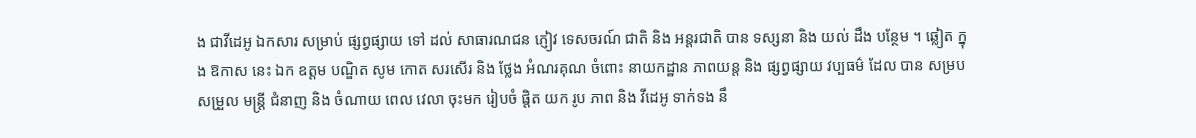ង ជាវីដេអូ ឯកសារ សម្រាប់ ផ្សព្វផ្សាយ ទៅ ដល់ សាធារណជន ភ្ញៀវ ទេសចរណ៍ ជាតិ និង អន្តរជាតិ បាន ទស្សនា និង យល់ ដឹង បន្ថែម ។ ឆ្លៀត ក្នុង ឱកាស នេះ ឯក ឧត្ដម បណ្ឌិត សូម កោត សរសើរ និង ថ្លែង អំណរគុណ ចំពោះ នាយកដ្ឋាន ភាពយន្ត និង ផ្សព្វផ្សាយ វប្បធម៌ ដែល បាន សម្របសម្រួល មន្ត្រី ជំនាញ និង ចំណាយ ពេល វេលា ចុះមក រៀបចំ ផ្តិត យក រូប ភាព និង វីដេអូ ទាក់ទង នឹ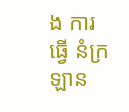ង ការ ធ្វើ នំក្រឡាន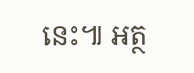នេះ៕ អត្ថ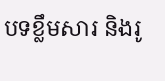បទខ្លឹមសារ និងរូ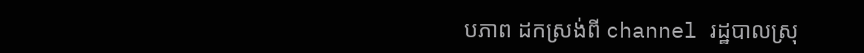បភាព ដកស្រង់ពី channel រដ្ឋបាលស្រុ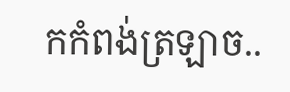កកំពង់ត្រឡាច..